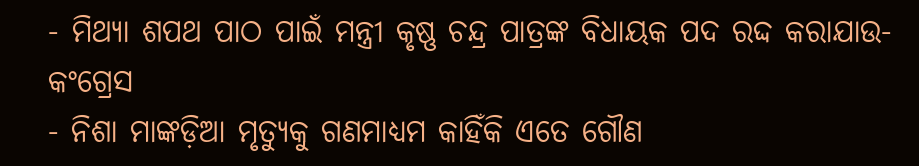- ମିଥ୍ୟା ଶପଥ ପାଠ ପାଇଁ ମନ୍ତ୍ରୀ କୃଷ୍ଣ ଚନ୍ଦ୍ର ପାତ୍ରଙ୍କ ବିଧାୟକ ପଦ ରଦ୍ଦ କରାଯାଉ- କଂଗ୍ରେସ
- ନିଶା ମାଙ୍କଡ଼ିଆ ମୃତ୍ୟୁକୁ ଗଣମାଧ୍ୟମ କାହିଁକି ଏତେ ଗୌଣ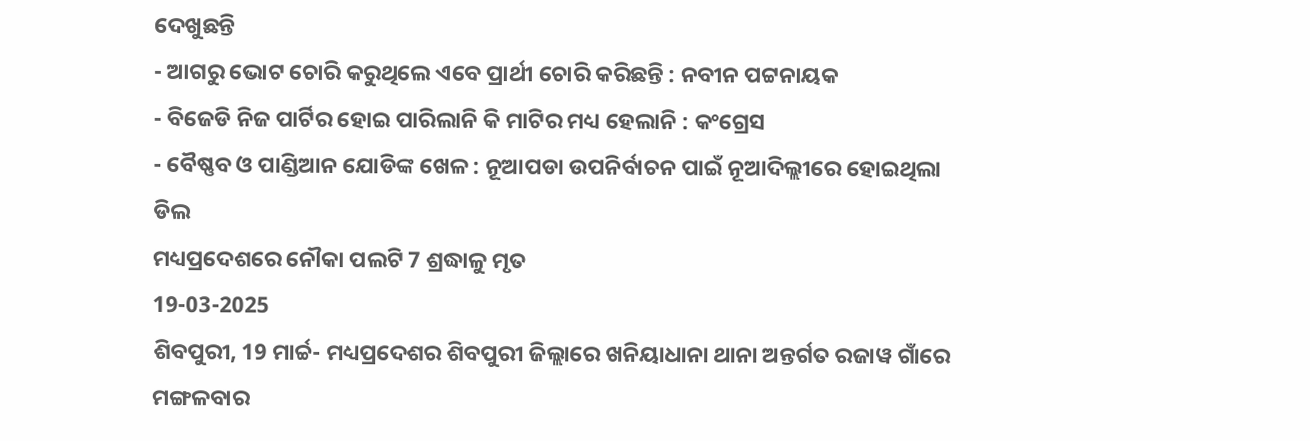ଦେଖୁଛନ୍ତି
- ଆଗରୁ ଭୋଟ ଚୋରି କରୁଥିଲେ ଏବେ ପ୍ରାର୍ଥୀ ଚୋରି କରିଛନ୍ତି : ନବୀନ ପଟ୍ଟନାୟକ
- ବିଜେଡି ନିଜ ପାର୍ଟିର ହୋଇ ପାରିଲାନି କି ମାଟିର ମଧ୍ୟ ହେଲାନି : କଂଗ୍ରେସ
- ବୈଷ୍ଣବ ଓ ପାଣ୍ଡିଆନ ଯୋଡିଙ୍କ ଖେଳ : ନୂଆପଡା ଉପନିର୍ବାଚନ ପାଇଁ ନୂଆଦିଲ୍ଲୀରେ ହୋଇଥିଲା ଡିଲ
ମଧ୍ୟପ୍ରଦେଶରେ ନୌକା ପଲଟି 7 ଶ୍ରଦ୍ଧାଳୁ ମୃତ
19-03-2025
ଶିବପୁରୀ, 19 ମାର୍ଚ୍ଚ- ମଧ୍ୟପ୍ରଦେଶର ଶିବପୁରୀ ଜିଲ୍ଲାରେ ଖନିୟାଧାନା ଥାନା ଅନ୍ତର୍ଗତ ରଜାୱ ଗାଁରେ ମଙ୍ଗଳବାର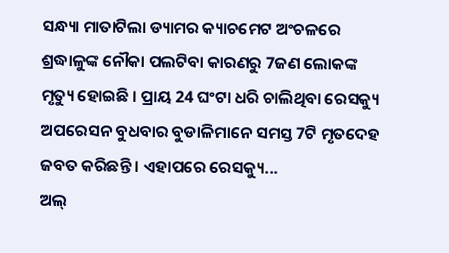ସନ୍ଧ୍ୟା ମାତାଟିଲା ଡ୍ୟାମର କ୍ୟାଚମେଟ ଅଂଚଳରେ ଶ୍ରଦ୍ଧାଳୁଙ୍କ ନୌକା ପଲଟିବା କାରଣରୁ 7ଜଣ ଲୋକଙ୍କ ମୃତ୍ୟୁ ହୋଇଛି । ପ୍ରାୟ 24 ଘଂଟା ଧରି ଚାଲିଥିବା ରେସକ୍ୟୁ ଅପରେସନ ବୁଧବାର ବୁଡାଳିମାନେ ସମସ୍ତ 7ଟି ମୃତଦେହ ଜବତ କରିଛନ୍ତି । ଏହାପରେ ରେସକ୍ୟୁ...
ଅଲ୍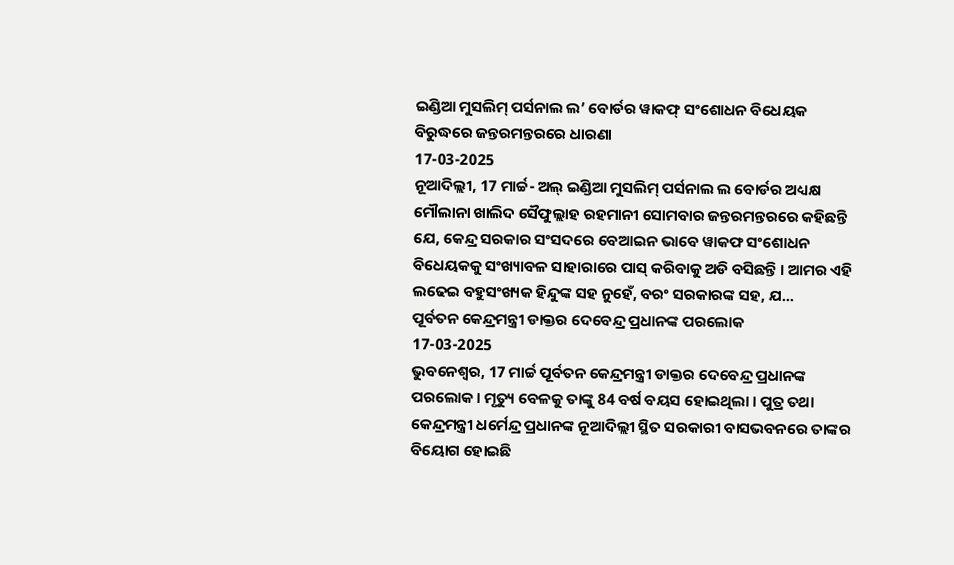ଇଣ୍ଡିଆ ମୁସଲିମ୍ ପର୍ସନାଲ ଲ’ ବୋର୍ଡର ୱାକଫ୍ ସଂଶୋଧନ ବିଧେୟକ ବିରୁଦ୍ଧରେ ଜନ୍ତରମନ୍ତରରେ ଧାରଣା
17-03-2025
ନୂଆଦିଲ୍ଲୀ, 17 ମାର୍ଚ୍ଚ- ଅଲ୍ ଇଣ୍ଡିଆ ମୁସଲିମ୍ ପର୍ସନାଲ ଲ ବୋର୍ଡର ଅଧ୍ୟକ୍ଷ ମୌଲାନା ଖାଲିଦ ସୈଫୁଲ୍ଲାହ ରହମାନୀ ସୋମବାର ଜନ୍ତରମନ୍ତରରେ କହିଛନ୍ତି ଯେ, କେନ୍ଦ୍ର ସରକାର ସଂସଦରେ ବେଆଇନ ଭାବେ ୱାକଫ ସଂଶୋଧନ ବିଧେୟକକୁ ସଂଖ୍ୟାବଳ ସାହାରାରେ ପାସ୍ କରିବାକୁ ଅଡି ବସିଛନ୍ତି । ଆମର ଏହି ଲଢେଇ ବହୁସଂଖ୍ୟକ ହିନ୍ଦୁଙ୍କ ସହ ନୁହେଁ, ବରଂ ସରକାରଙ୍କ ସହ, ଯ...
ପୂର୍ବତନ କେନ୍ଦ୍ରମନ୍ତ୍ରୀ ଡାକ୍ତର ଦେବେନ୍ଦ୍ର ପ୍ରଧାନଙ୍କ ପରଲୋକ
17-03-2025
ଭୁବନେଶ୍ୱର, 17 ମାର୍ଚ୍ଚ ପୂର୍ବତନ କେନ୍ଦ୍ରମନ୍ତ୍ରୀ ଡାକ୍ତର ଦେବେନ୍ଦ୍ର ପ୍ରଧାନଙ୍କ ପରଲୋକ। ମୃତ୍ୟୁ ବେଳକୁ ତାଙ୍କୁ 84 ବର୍ଷ ବୟସ ହୋଇଥିଲା । ପୁତ୍ର ତଥା କେନ୍ଦ୍ରମନ୍ତ୍ରୀ ଧର୍ମେନ୍ଦ୍ର ପ୍ରଧାନଙ୍କ ନୂଆଦିଲ୍ଲୀ ସ୍ଥିତ ସରକାରୀ ବାସଭବନରେ ତାଙ୍କର ବିୟୋଗ ହୋଇଛି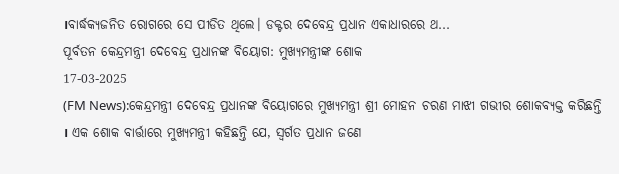।ବାର୍ଦ୍ଧକ୍ୟଜନିତ ରୋଗରେ ସେ ପୀଡିତ ଥିଲେ। ଡକ୍ଟର ଦେବେନ୍ଦ୍ର ପ୍ରଧାନ ଏକାଧାରରେ ଥ...
ପୂର୍ବତନ କେନ୍ଦ୍ରମନ୍ତ୍ରୀ ଦେବେନ୍ଦ୍ର ପ୍ରଧାନଙ୍କ ବିୟୋଗ: ମୁଖ୍ୟମନ୍ତ୍ରୀଙ୍କ ଶୋକ
17-03-2025
(FM News):କେନ୍ଦ୍ରମନ୍ତ୍ରୀ ଦେବେନ୍ଦ୍ର ପ୍ରଧାନଙ୍କ ବିୟୋଗରେ ମୁଖ୍ୟମନ୍ତ୍ରୀ ଶ୍ରୀ ମୋହନ ଚରଣ ମାଝୀ ଗଭୀର ଶୋକବ୍ୟକ୍ତ କରିଛନ୍ତି । ଏକ ଶୋକ ବାର୍ତ୍ତାରେ ମୁଖ୍ୟମନ୍ତ୍ରୀ କହିଛନ୍ତି ଯେ, ସ୍ୱର୍ଗତ ପ୍ରଧାନ ଜଣେ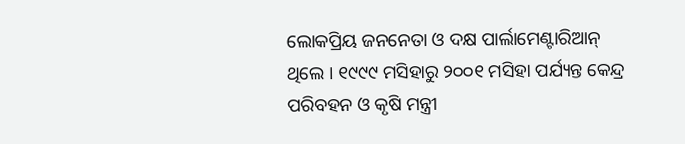ଲୋକପ୍ରିୟ ଜନନେତା ଓ ଦକ୍ଷ ପାର୍ଲାମେଣ୍ଟାରିଆନ୍ ଥିଲେ । ୧୯୯୯ ମସିହାରୁ ୨୦୦୧ ମସିହା ପର୍ଯ୍ୟନ୍ତ କେନ୍ଦ୍ର ପରିବହନ ଓ କୃଷି ମନ୍ତ୍ରୀ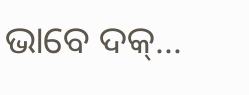ଭାବେ ଦକ୍...